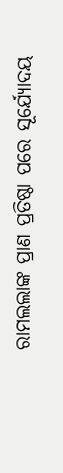ରାମଲଲାଙ୍କ ପ୍ରାଣ ପ୍ରତିଷ୍ଠା ପରେ ସୂର୍ଯ୍ୟୋଦୟ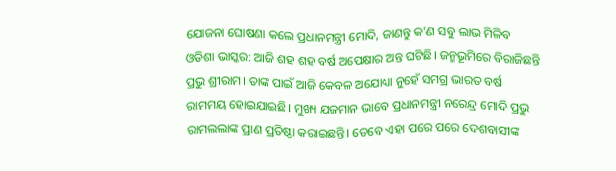ଯୋଜନା ଘୋଷଣା କଲେ ପ୍ରଧାନମନ୍ତ୍ରୀ ମୋଦି, ଜାଣନ୍ତୁ କ’ଣ ସବୁ ଲାଭ ମିଳିବ
ଓଡିଶା ଭାସ୍କର: ଆଜି ଶହ ଶହ ବର୍ଷ ଅପେକ୍ଷାର ଅନ୍ତ ଘଟିଛି। ଜନ୍ମଭୂମିରେ ବିରାଜିଛନ୍ତି ପ୍ରଭୁ ଶ୍ରୀରାମ। ତାଙ୍କ ପାଇଁ ଆଜି କେବଳ ଅଯୋଧ୍ୟା ନୁହେଁ ସମଗ୍ର ଭାରତ ବର୍ଷ ରାମମୟ ହୋଇଯାଇଛି। ମୁଖ୍ୟ ଯଜମାନ ଭାବେ ପ୍ରଧାନମନ୍ତ୍ରୀ ନରେନ୍ଦ୍ର ମୋଦି ପ୍ରଭୁ ରାମଲଲାଙ୍କ ପ୍ରାଣ ପ୍ରତିଷ୍ଠା କରାଇଛନ୍ତି। ତେବେ ଏହା ପରେ ପରେ ଦେଶବାସୀଙ୍କ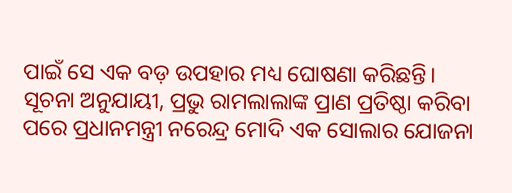ପାଇଁ ସେ ଏକ ବଡ଼ ଉପହାର ମଧ୍ୟ ଘୋଷଣା କରିଛନ୍ତି।
ସୂଚନା ଅନୁଯାୟୀ, ପ୍ରଭୁ ରାମଲାଲାଙ୍କ ପ୍ରାଣ ପ୍ରତିଷ୍ଠା କରିବା ପରେ ପ୍ରଧାନମନ୍ତ୍ରୀ ନରେନ୍ଦ୍ର ମୋଦି ଏକ ସୋଲାର ଯୋଜନା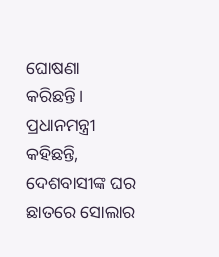ଘୋଷଣା କରିଛନ୍ତି। ପ୍ରଧାନମନ୍ତ୍ରୀ କହିଛନ୍ତି, ଦେଶବାସୀଙ୍କ ଘର ଛାତରେ ସୋଲାର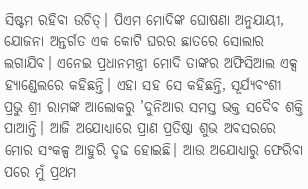ସିଷ୍ଟମ ରହିବା ଉଚିତ୍। ପିଏମ ମୋଦିଙ୍କ ଘୋଷଣା ଅନୁଯାୟୀ, ଯୋଜନା ଅନ୍ତର୍ଗତ ଏକ କୋଟି ଘରର ଛାତରେ ସୋଲାର ଲଗାଯିବ। ଏନେଇ ପ୍ରଧାନମନ୍ତ୍ରୀ ମୋଦି ତାଙ୍କର ଅଫିସିଆଲ ଏକ୍ସ ହ୍ୟାଣ୍ଡେଲରେ କହିଛନ୍ତି। ଏହା ସହ ସେ କହିଛନ୍ତି, ସୂର୍ଯ୍ୟବଂଶୀ ପ୍ରଭୁ ଶ୍ରୀ ରାମଙ୍କ ଆଲୋକରୁ ’ଦୁନିଆର ସମସ୍ତ ଭକ୍ତ ସଦୈବ ଶକ୍ତି ପାଆନ୍ତି। ଆଜି ଅଯୋଧ୍ୟାରେ ପ୍ରାଣ ପ୍ରତିଷ୍ଠା ଶୁଭ ଅବସରରେ ମୋର ସଂକଳ୍ପ ଆହୁରି ଦୃଢ ହୋଇଛି। ଆଉ ଅଯୋଧ୍ୟାରୁ ଫେରିବା ପରେ ମୁଁ ପ୍ରଥମ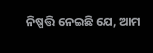ନିଷ୍ପତ୍ତି ନେଇଛି ଯେ, ଆମ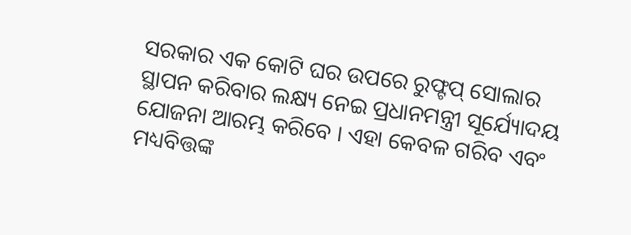ସରକାର ଏକ କୋଟି ଘର ଉପରେ ରୁଫ୍ଟପ୍ ସୋଲାର ସ୍ଥାପନ କରିବାର ଲକ୍ଷ୍ୟ ନେଇ ପ୍ରଧାନମନ୍ତ୍ରୀ ସୂର୍ଯ୍ୟୋଦୟ ଯୋଜନା ଆରମ୍ଭ କରିବେ । ଏହା କେବଳ ଗରିବ ଏବଂ ମଧ୍ୟବିତ୍ତଙ୍କ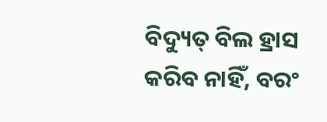ବିଦ୍ୟୁତ୍ ବିଲ ହ୍ରାସ କରିବ ନାହିଁ, ବରଂ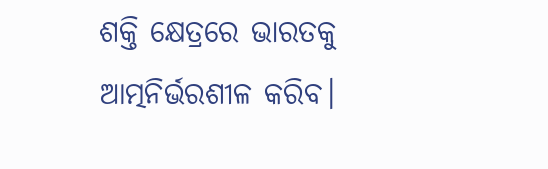ଶକ୍ତି କ୍ଷେତ୍ରରେ ଭାରତକୁ ଆତ୍ମନିର୍ଭରଶୀଳ କରିବ।